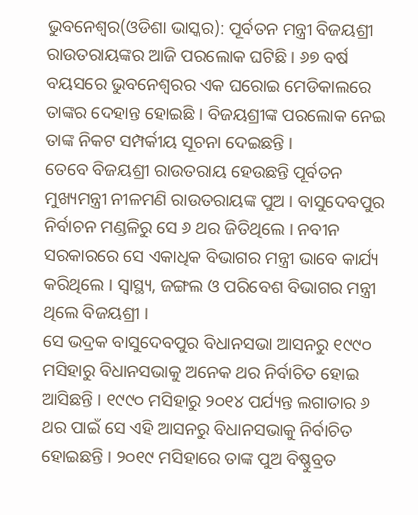ଭୁବନେଶ୍ୱର(ଓଡିଶା ଭାସ୍କର): ପୂର୍ବତନ ମନ୍ତ୍ରୀ ବିଜୟଶ୍ରୀ ରାଉତରାୟଙ୍କର ଆଜି ପରଲୋକ ଘଟିଛି । ୬୭ ବର୍ଷ ବୟସରେ ଭୁବନେଶ୍ୱରର ଏକ ଘରୋଇ ମେଡିକାଲରେ ତାଙ୍କର ଦେହାନ୍ତ ହୋଇଛି । ବିଜୟଶ୍ରୀଙ୍କ ପରଲୋକ ନେଇ ତାଙ୍କ ନିକଟ ସମ୍ପର୍କୀୟ ସୂଚନା ଦେଇଛନ୍ତି ।
ତେବେ ବିଜୟଶ୍ରୀ ରାଉତରାୟ ହେଉଛନ୍ତି ପୂର୍ବତନ ମୁଖ୍ୟମନ୍ତ୍ରୀ ନୀଳମଣି ରାଉତରାୟଙ୍କ ପୁଅ । ବାସୁଦେବପୁର ନିର୍ବାଚନ ମଣ୍ଡଳିରୁ ସେ ୬ ଥର ଜିତିଥିଲେ । ନବୀନ ସରକାରରେ ସେ ଏକାଧିକ ବିଭାଗର ମନ୍ତ୍ରୀ ଭାବେ କାର୍ଯ୍ୟ କରିଥିଲେ । ସ୍ୱାସ୍ଥ୍ୟ, ଜଙ୍ଗଲ ଓ ପରିବେଶ ବିଭାଗର ମନ୍ତ୍ରୀ ଥିଲେ ବିଜୟଶ୍ରୀ ।
ସେ ଭଦ୍ରକ ବାସୁଦେବପୁର ବିଧାନସଭା ଆସନରୁ ୧୯୯୦ ମସିହାରୁ ବିଧାନସଭାକୁ ଅନେକ ଥର ନିର୍ବାଚିତ ହୋଇ ଆସିଛନ୍ତି । ୧୯୯୦ ମସିହାରୁ ୨୦୧୪ ପର୍ଯ୍ୟନ୍ତ ଲଗାତାର ୬ ଥର ପାଇଁ ସେ ଏହି ଆସନରୁ ବିଧାନସଭାକୁ ନିର୍ବାଚିତ ହୋଇଛନ୍ତି । ୨୦୧୯ ମସିହାରେ ତାଙ୍କ ପୁଅ ବିଷ୍ଣୁବ୍ରତ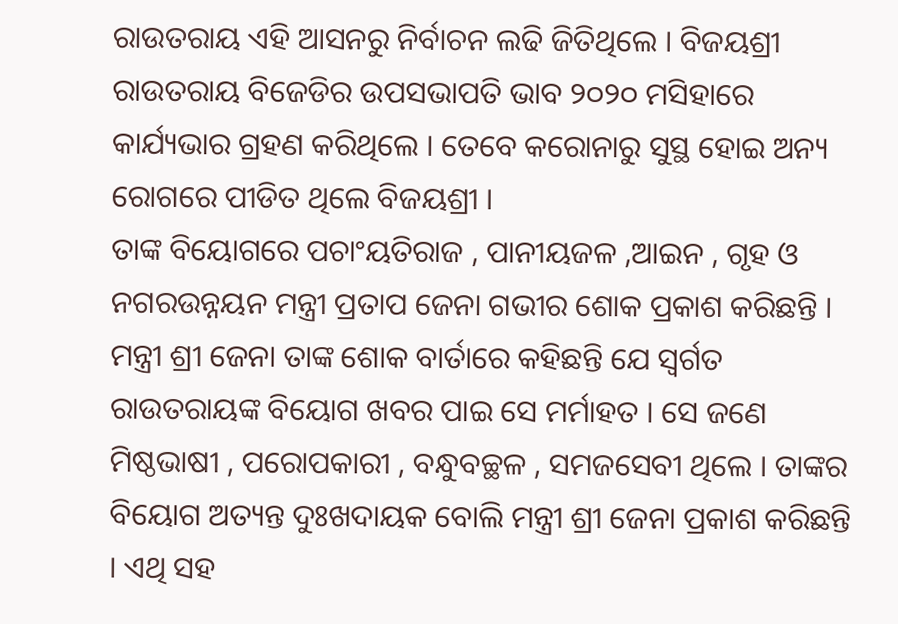ରାଉତରାୟ ଏହି ଆସନରୁ ନିର୍ବାଚନ ଲଢି ଜିତିଥିଲେ । ବିଜୟଶ୍ରୀ ରାଉତରାୟ ବିଜେଡିର ଉପସଭାପତି ଭାବ ୨୦୨୦ ମସିହାରେ କାର୍ଯ୍ୟଭାର ଗ୍ରହଣ କରିଥିଲେ । ତେବେ କରୋନାରୁ ସୁସ୍ଥ ହୋଇ ଅନ୍ୟ ରୋଗରେ ପୀଡିତ ଥିଲେ ବିଜୟଶ୍ରୀ ।
ତାଙ୍କ ବିୟୋଗରେ ପଚାଂୟତିରାଜ , ପାନୀୟଜଳ ,ଆଇନ , ଗୃହ ଓ ନଗରଉନ୍ନୟନ ମନ୍ତ୍ରୀ ପ୍ରତାପ ଜେନା ଗଭୀର ଶୋକ ପ୍ରକାଶ କରିଛନ୍ତି । ମନ୍ତ୍ରୀ ଶ୍ରୀ ଜେନା ତାଙ୍କ ଶୋକ ବାର୍ତାରେ କହିଛନ୍ତି ଯେ ସ୍ୱର୍ଗତ ରାଉତରାୟଙ୍କ ବିୟୋଗ ଖବର ପାଇ ସେ ମର୍ମାହତ । ସେ ଜଣେ ମିଷ୍ଠଭାଷୀ , ପରୋପକାରୀ , ବନ୍ଧୁବଚ୍ଛଳ , ସମଜସେବୀ ଥିଲେ । ତାଙ୍କର ବିୟୋଗ ଅତ୍ୟନ୍ତ ଦୁଃଖଦାୟକ ବୋଲି ମନ୍ତ୍ରୀ ଶ୍ରୀ ଜେନା ପ୍ରକାଶ କରିଛନ୍ତି । ଏଥି ସହ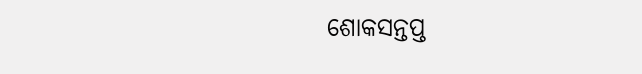ଶୋକସନ୍ତପ୍ତ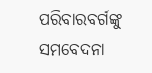ପରିବାରବର୍ଗଙ୍କୁ ସମବେଦନା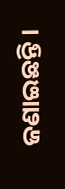ଜଣାଇଛନ୍ତି ।